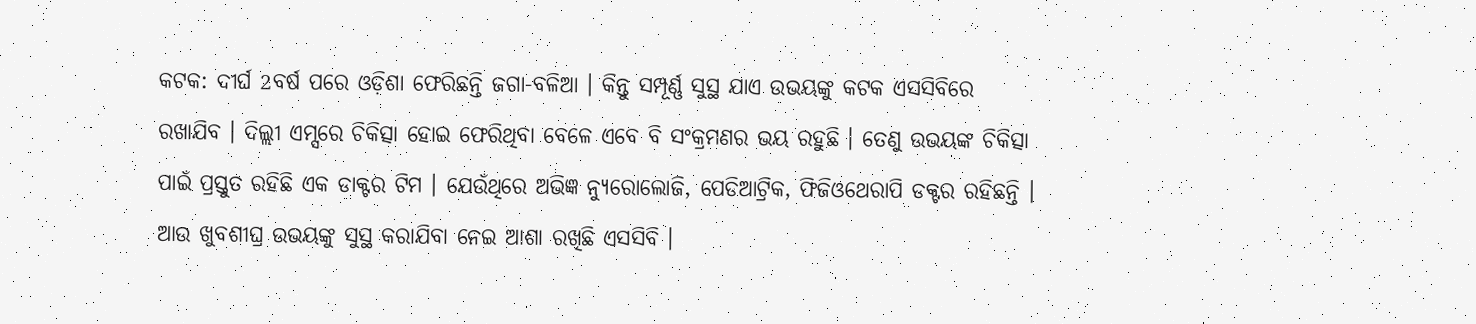କଟକ: ଦୀର୍ଘ 2ବର୍ଷ ପରେ ଓଡ଼ିଶା ଫେରିଛନ୍ତି ଜଗା-ବଳିଆ । କିନ୍ତୁ ସମ୍ପୂର୍ଣ୍ଣ ସୁସ୍ଥ ଯାଏ ଉଭୟଙ୍କୁ କଟକ ଏସସିବିରେ ରଖାଯିବ । ଦିଲ୍ଲୀ ଏମ୍ସରେ ଚିକିତ୍ସା ହୋଇ ଫେରିଥିବା ବେଳେ ଏବେ ବି ସଂକ୍ରମଣର ଭୟ ରହୁଛି । ତେଣୁ ଉଭୟଙ୍କ ଚିକିତ୍ସା ପାଇଁ ପ୍ରସ୍ତୁତ ରହିଛି ଏକ ଡାକ୍ଟର ଟିମ । ଯେଉଁଥିରେ ଅଭିଜ୍ଞ ନ୍ୟୁରୋଲୋଜି, ପେଡିଆଟ୍ରିକ, ଫିଜିଓଥେରାପି ଡକ୍ଟର ରହିଛନ୍ତି । ଆଉ ଖୁବଶୀଘ୍ର ଉଭୟଙ୍କୁ ସୁସ୍ଥ କରାଯିବା ନେଇ ଆଶା ରଖିଛି ଏସସିବି ।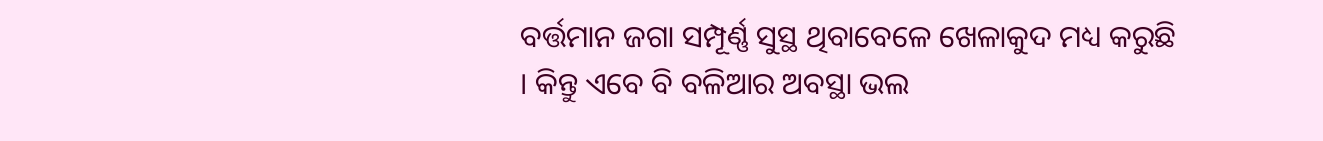ବର୍ତ୍ତମାନ ଜଗା ସମ୍ପୂର୍ଣ୍ଣ ସୁସ୍ଥ ଥିବାବେଳେ ଖେଳାକୁଦ ମଧ୍ୟ କରୁଛି । କିନ୍ତୁ ଏବେ ବି ବଳିଆର ଅବସ୍ଥା ଭଲ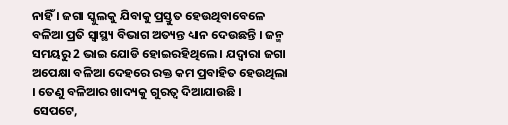ନାହିଁ । ଜଗା ସ୍କୁଲକୁ ଯିବାକୁ ପ୍ରସ୍ତୁତ ହେଉଥିବାବେଳେ ବଳିଆ ପ୍ରତି ସ୍ବାସ୍ଥ୍ୟ ବିଭାଗ ଅତ୍ୟନ୍ତ ଧ୍ୟାନ ଦେଉଛନ୍ତି । ଜନ୍ମ ସମୟରୁ 2 ଭାଇ ଯୋଡି ହୋଇରହିଥିଲେ । ଯଦ୍ବାରା ଜଗା ଅପେକ୍ଷା ବଳିଆ ଦେହରେ ରକ୍ତ କମ ପ୍ରବାହିତ ହେଉଥିଲା । ତେଣୁ ବଳିଆର ଖାଦ୍ୟକୁ ଗୁରତ୍ବ ଦିଆଯାଉଛି ।
ସେପଟେ,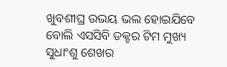ଖୁବଶୀଘ୍ର ଉଭୟ ଭଲ ହୋଇଯିବେ ବୋଲି ଏସସିବି ଡକ୍ଟର ଟିମ ମୁଖ୍ୟ ସୁଧାଂଶୁ ଶେଖର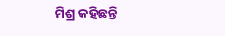ମିଶ୍ର କହିଛନ୍ତି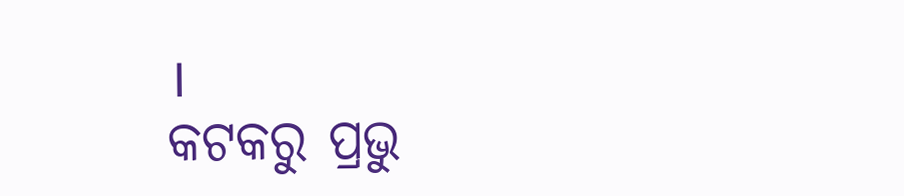।
କଟକରୁ ପ୍ରଭୁ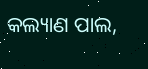କଲ୍ୟାଣ ପାଲ,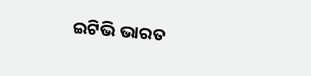ଇଟିଭି ଭାରତ